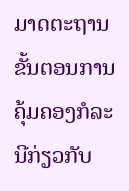ມາດຕະຖານຂັ້ນຕອນການຄຸ້ມຄອງກໍລະນີກ່ຽວກັບ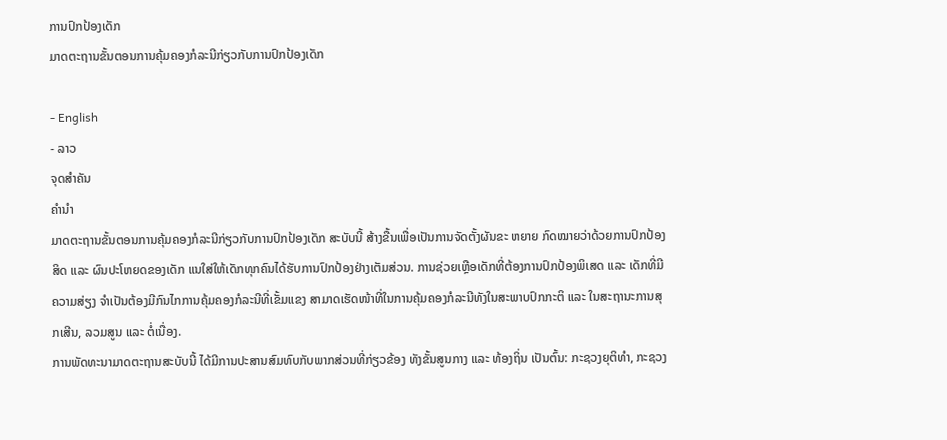ການປົກປ້ອງເດັກ
ມາດຕະຖານຂັ້ນຕອນການຄຸ້ມຄອງກໍລະນີກ່ຽວກັບການປົກປ້ອງເດັກ

- English
- ລາວ
ຈຸດສຳຄັນ
ຄໍານໍາ
ມາດຕະຖານຂັ້ນຕອນການຄຸ້ມຄອງກໍລະນີກ່ຽວກັບການປົກປ້ອງເດັກ ສະບັບນີ້ ສ້າງຂື້ນເພື່ອເປັນການຈັດຕັ້ງຜັນຂະ ຫຍາຍ ກົດໝາຍວ່າດ້ວຍການປົກປ້ອງສິດ ແລະ ຜົນປະໂຫຍດຂອງເດັກ ແນໃສ່ໃຫ້ເດັກທຸກຄົນໄດ້ຮັບການປົກປ້ອງຢ່າງເຕັມສ່ວນ. ການຊ່ວຍເຫຼືອເດັກທີ່ຕ້ອງການປົກປ້ອງພິເສດ ແລະ ເດັກທີ່ມີຄວາມສ່ຽງ ຈໍາເປັນຕ້ອງມີກົນໄກການຄຸ້ມຄອງກໍລະນີທີ່ເຂັ້ມແຂງ ສາມາດເຮັດໜ້າທີ່ໃນການຄຸ້ມຄອງກໍລະນີທັງໃນສະພາບປົກກະຕິ ແລະ ໃນສະຖານະການສຸກເສີນ, ລວມສູນ ແລະ ຕໍ່ເນື່ອງ.
ການພັດທະນາມາດຕະຖານສະບັບນີ້ ໄດ້ມີການປະສານສົມທົບກັບພາກສ່ວນທີ່ກ່ຽວຂ້ອງ ທັງຂັ້ນສູນກາງ ແລະ ທ້ອງຖິ່ນ ເປັນຕົ້ນ: ກະຊວງຍຸຕິທໍາ, ກະຊວງ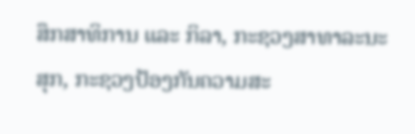ສຶກສາທິການ ແລະ ກິລາ, ກະຊວງສາທາລະນະສຸກ, ກະຊວງປ້ອງກັນຄວາມສະ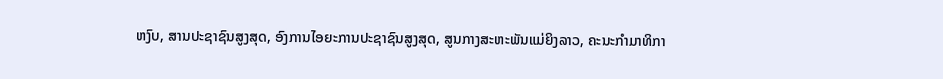ຫງົບ, ສານປະຊາຊົນສູງສຸດ, ອົງການໄອຍະການປະຊາຊົນສູງສຸດ, ສູນກາງສະຫະພັນແມ່ຍິງລາວ, ຄະນະກຳມາທິກາ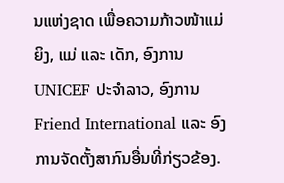ນແຫ່ງຊາດ ເພື່ອຄວາມກ້າວໜ້າແມ່ຍິງ, ແມ່ ແລະ ເດັກ, ອົງການ UNICEF ປະຈໍາລາວ, ອົງການ Friend International ແລະ ອົງການຈັດຕັ້ງສາກົນອື່ນທີ່ກ່ຽວຂ້ອງ.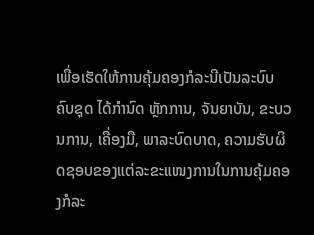ເພື່ອເຮັດໃຫ້ການຄຸ້ມຄອງກໍລະນີເປັນລະບົບຄົບຊຸດ ໄດ້ກຳນົດ ຫຼັກການ, ຈັນຍາບັນ, ຂະບວນການ, ເຄື່ອງມື, ພາລະບົດບາດ, ຄວາມຮັບຜິດຊອບຂອງແຕ່ລະຂະແໜງການໃນການຄຸ້ມຄອງກໍລະ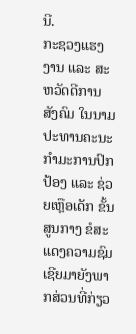ນີ.
ກະຊວງແຮງງານ ແລະ ສະຫວັດດີການສັງຄົມ ໃນນາມປະທານຄະນະກຳມະການປົກປ້ອງ ແລະ ຊ່ວຍເຫຼືອເດັກ ຂັ້ນສູນກາງ ຂໍສະແດງຄວາມຊົມເຊີຍມາຍັງພາກສ່ວນທີ່ກ່ຽວ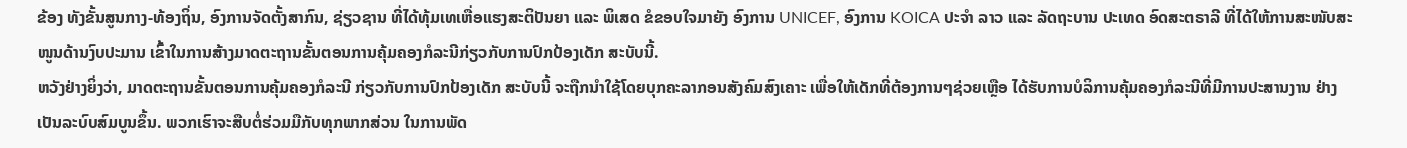ຂ້ອງ ທັງຂັ້ນສູນກາງ-ທ້ອງຖິ່ນ, ອົງການຈັດຕັ້ງສາກົນ, ຊ່ຽວຊານ ທີ່ໄດ້ທຸ້ມເທເຫື່ອແຮງສະຕິປັນຍາ ແລະ ພິເສດ ຂໍຂອບໃຈມາຍັງ ອົງການ UNICEF, ອົງການ KOICA ປະຈໍາ ລາວ ແລະ ລັດຖະບານ ປະເທດ ອົດສະຕຣາລີ ທີ່ໄດ້ໃຫ້ການສະໜັບສະໜູນດ້ານງົບປະມານ ເຂົ້າໃນການສ້າງມາດຕະຖານຂັ້ນຕອນການຄຸ້ມຄອງກໍລະນີກ່ຽວກັບການປົກປ້ອງເດັກ ສະບັບນີ້.
ຫວັງຢ່າງຍິ່ງວ່າ, ມາດຕະຖານຂັ້ນຕອນການຄຸ້ມຄອງກໍລະນີ ກ່ຽວກັບການປົກປ້ອງເດັກ ສະບັບນີ້ ຈະຖືກນໍາໃຊ້ໂດຍບຸກຄະລາກອນສັງຄົມສົງເຄາະ ເພື່ອໃຫ້ເດັກທີ່ຕ້ອງການໆຊ່ວຍເຫຼືອ ໄດ້ຮັບການບໍລິການຄຸ້ມຄອງກໍລະນີທີ່ມີການປະສານງານ ຢ່າງເປັນລະບົບສົມບູນຂຶ້ນ. ພວກເຮົາຈະສືບຕໍ່ຮ່ວມມືກັບທຸກພາກສ່ວນ ໃນການພັດ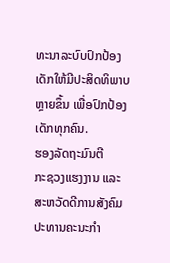ທະນາລະບົບປົກປ້ອງເດັກໃຫ້ມີປະສິດທິພາບຫຼາຍຂຶ້ນ ເພື່ອປົກປ້ອງເດັກທຸກຄົນ.
ຮອງລັດຖະມົນຕີ
ກະຊວງແຮງງານ ແລະ ສະຫວັດດີການສັງຄົມ
ປະທານຄະນະກຳ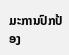ມະການປົກປ້ອງ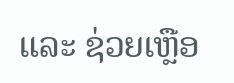ແລະ ຊ່ວຍເຫຼືອ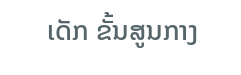ເດັກ ຂັ້ນສູນກາງ